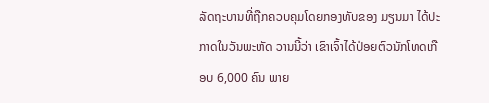ລັດຖະບານທີ່ຖືກຄວບຄຸມໂດຍກອງທັບຂອງ ມຽນມາ ໄດ້ປະກາດໃນວັນພະຫັດ ວານນີ້ວ່າ ເຂົາເຈົ້າໄດ້ປ່ອຍຕົວນັກໂທດເກືອບ 6,000 ຄົນ ພາຍ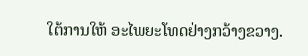ໃຕ້ການໃຫ້ ອະໄພຍະໂທດຢ່າງກວ້າງຂວາງ.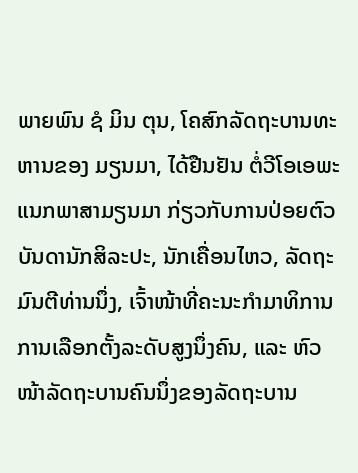ພາຍພົນ ຊໍ ມິນ ຕຸນ, ໂຄສົກລັດຖະບານທະຫານຂອງ ມຽນມາ, ໄດ້ຢືນຢັນ ຕໍ່ວີໂອເອພະແນກພາສາມຽນມາ ກ່ຽວກັບການປ່ອຍຕົວບັນດານັກສິລະປະ, ນັກເຄື່ອນໄຫວ, ລັດຖະມົນຕີທ່ານນຶ່ງ, ເຈົ້າໜ້າທີ່ຄະນະກຳມາທິການການເລືອກຕັ້ງລະດັບສູງນຶ່ງຄົນ, ແລະ ຫົວໜ້າລັດຖະບານຄົນນຶ່ງຂອງລັດຖະບານ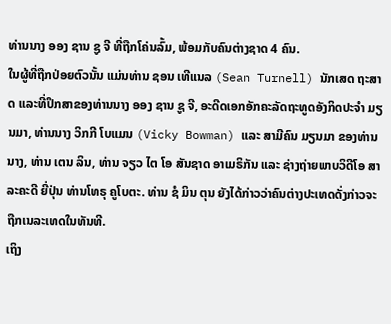ທ່ານນາງ ອອງ ຊານ ຊູ ຈີ ທີ່ຖືກໂຄ່ນລົ້ມ, ພ້ອມກັບຄົນຕ່າງຊາດ 4 ຄົນ.
ໃນຜູ້ທີ່ຖືກປ່ອຍຕົວນັ້ນ ແມ່ນທ່ານ ຊອນ ເທີແນລ (Sean Turnell) ນັກເສດ ຖະສາດ ແລະທີ່ປຶກສາຂອງທ່ານນາງ ອອງ ຊານ ຊູ ຈີ, ອະດີດເອກອັກຄະລັດຖະທູດອັງກິດປະຈຳ ມຽນມາ, ທ່ານນາງ ວິກກີ ໂບແມນ (Vicky Bowman) ແລະ ສາມີຄົນ ມຽນມາ ຂອງທ່ານນາງ, ທ່ານ ເຕນ ລິນ, ທ່ານ ຈຽວ ໄຕ ໂອ ສັນຊາດ ອາເມຣິກັນ ແລະ ຊ່າງຖ່າຍພາບວິດີໂອ ສາລະຄະດີ ຍີ່ປຸ່ນ ທ່ານໂທຣຸ ຄູໂບຕະ. ທ່ານ ຊໍ ມິນ ຕຸນ ຍັງໄດ້ກ່າວວ່າຄົນຕ່າງປະເທດດັ່ງກ່າວຈະຖືກເນລະເທດໃນທັນທີ.
ເຖິງ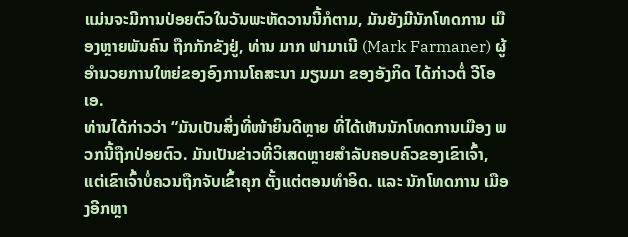ແມ່ນຈະມີການປ່ອຍຕົວໃນວັນພະຫັດວານນີ້ກໍຕາມ, ມັນຍັງມີນັກໂທດການ ເມືອງຫຼາຍພັນຄົນ ຖືກກັກຂັງຢູ່, ທ່ານ ມາກ ຟາມາເນີ (Mark Farmaner) ຜູ້ອຳນວຍການໃຫຍ່ຂອງອົງການໂຄສະນາ ມຽນມາ ຂອງອັງກິດ ໄດ້ກ່າວຕໍ່ ວີໂອເອ.
ທ່ານໄດ້ກ່າວວ່າ “ມັນເປັນສິ່ງທີ່ໜ້າຍິນດີຫຼາຍ ທີ່ໄດ້ເຫັນນັກໂທດການເມືອງ ພວກນີ້ຖືກປ່ອຍຕົວ. ມັນເປັນຂ່າວທີ່ວິເສດຫຼາຍສຳລັບຄອບຄົວຂອງເຂົາເຈົ້າ, ແຕ່ເຂົາເຈົ້າບໍ່ຄວນຖືກຈັບເຂົ້າຄຸກ ຕັ້ງແຕ່ຕອນທຳອິດ. ແລະ ນັກໂທດການ ເມືອງອີກຫຼາ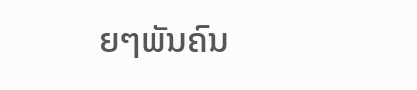ຍໆພັນຄົນ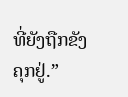ທີ່ຍັງຖືກຂັງຄຸກຢູ່.”